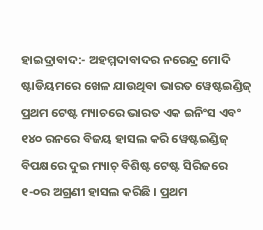ହାଇଦ୍ରାବାଦ:- ଅହମ୍ମଦାବାଦର ନରେନ୍ଦ୍ର ମୋଦି ଷ୍ଟାଡିୟମରେ ଖେଳ ଯାଉଥିବା ଭାରତ ୱେଷ୍ଟଇଣ୍ଡିଜ୍ ପ୍ରଥମ ଟେଷ୍ଟ ମ୍ୟାଚରେ ଭାରତ ଏକ ଇନିଂସ ଏବଂ ୧୪୦ ରନରେ ବିଜୟ ହାସଲ କରି ୱେଷ୍ଟଇଣ୍ଡିଜ୍ ବିପକ୍ଷରେ ଦୁଇ ମ୍ୟାଚ୍ ବିଶିଷ୍ଟ ଟେଷ୍ଟ ସିରିଜରେ ୧-୦ର ଅଗ୍ରଣୀ ହାସଲ କରିଛି । ପ୍ରଥମ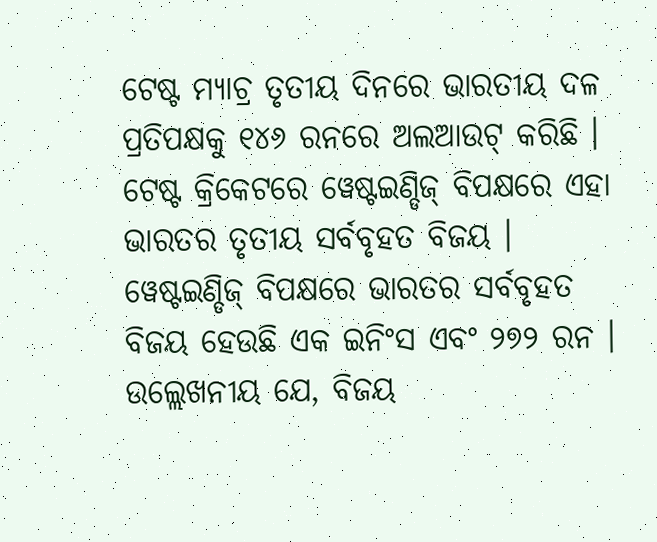ଟେଷ୍ଟ ମ୍ୟାଚ୍ର ତୃତୀୟ ଦିନରେ ଭାରତୀୟ ଦଳ ପ୍ରତିପକ୍ଷକୁ ୧୪୬ ରନରେ ଅଲଆଉଟ୍ କରିଛି । ଟେଷ୍ଟ କ୍ରିକେଟରେ ୱେଷ୍ଟଇଣ୍ଡିଜ୍ ବିପକ୍ଷରେ ଏହା ଭାରତର ତୃତୀୟ ସର୍ବବୃହତ ବିଜୟ । ୱେଷ୍ଟଇଣ୍ଡିଜ୍ ବିପକ୍ଷରେ ଭାରତର ସର୍ବବୃହତ ବିଜୟ ହେଉଛି ଏକ ଇନିଂସ ଏବଂ ୨୭୨ ରନ । ଉଲ୍ଲେଖନୀୟ ଯେ, ବିଜୟ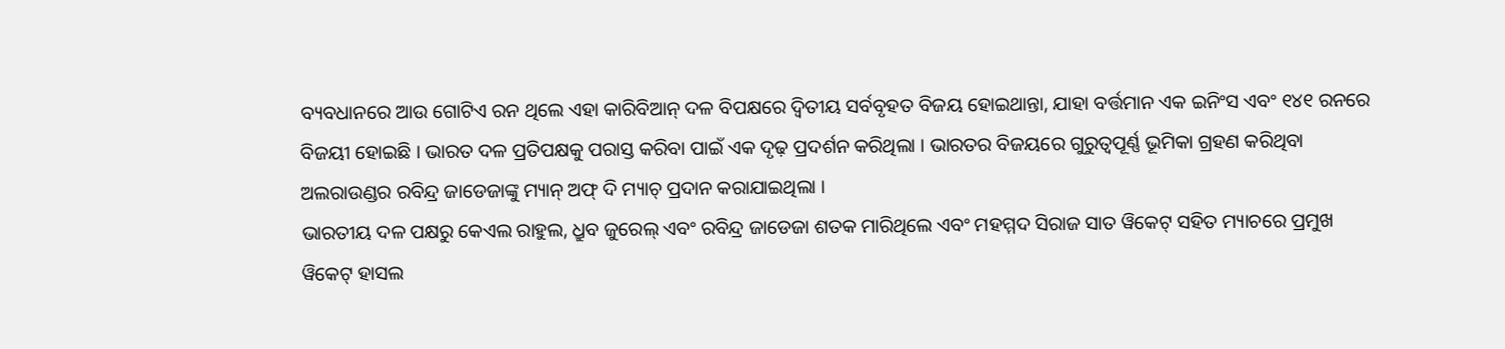ବ୍ୟବଧାନରେ ଆଉ ଗୋଟିଏ ରନ ଥିଲେ ଏହା କାରିବିଆନ୍ ଦଳ ବିପକ୍ଷରେ ଦ୍ୱିତୀୟ ସର୍ବବୃହତ ବିଜୟ ହୋଇଥାନ୍ତା, ଯାହା ବର୍ତ୍ତମାନ ଏକ ଇନିଂସ ଏବଂ ୧୪୧ ରନରେ ବିଜୟୀ ହୋଇଛି । ଭାରତ ଦଳ ପ୍ରତିପକ୍ଷକୁ ପରାସ୍ତ କରିବା ପାଇଁ ଏକ ଦୃଢ଼ ପ୍ରଦର୍ଶନ କରିଥିଲା । ଭାରତର ବିଜୟରେ ଗୁରୁତ୍ୱପୂର୍ଣ୍ଣ ଭୂମିକା ଗ୍ରହଣ କରିଥିବା ଅଲରାଉଣ୍ଡର ରବିନ୍ଦ୍ର ଜାଡେଜାଙ୍କୁ ମ୍ୟାନ୍ ଅଫ୍ ଦି ମ୍ୟାଚ୍ ପ୍ରଦାନ କରାଯାଇଥିଲା ।
ଭାରତୀୟ ଦଳ ପକ୍ଷରୁ କେଏଲ ରାହୁଲ, ଧ୍ରୁବ ଜୁରେଲ୍ ଏବଂ ରବିନ୍ଦ୍ର ଜାଡେଜା ଶତକ ମାରିଥିଲେ ଏବଂ ମହମ୍ମଦ ସିରାଜ ସାତ ୱିକେଟ୍ ସହିତ ମ୍ୟାଚରେ ପ୍ରମୁଖ ୱିକେଟ୍ ହାସଲ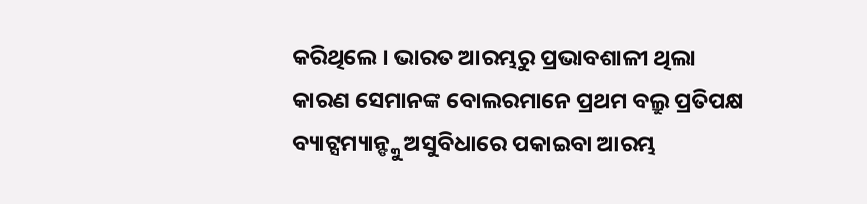କରିଥିଲେ । ଭାରତ ଆରମ୍ଭରୁ ପ୍ରଭାବଶାଳୀ ଥିଲା କାରଣ ସେମାନଙ୍କ ବୋଲରମାନେ ପ୍ରଥମ ବଲ୍ରୁ ପ୍ରତିପକ୍ଷ ବ୍ୟାଟ୍ସମ୍ୟାନ୍ଙ୍କୁ ଅସୁବିଧାରେ ପକାଇବା ଆରମ୍ଭ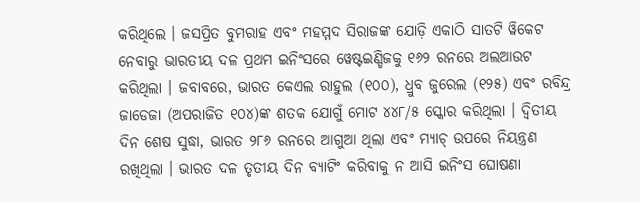କରିଥିଲେ । ଜସପ୍ରିତ ବୁମରାହ ଏବଂ ମହମ୍ମଦ ସିରାଜଙ୍କ ଯୋଡ଼ି ଏକାଠି ସାତଟି ୱିକେଟ ନେବାରୁ ଭାରତୀୟ ଦଳ ପ୍ରଥମ ଇନିଂସରେ ୱେଷ୍ଟଇଣ୍ଡିଜକୁ ୧୬୨ ରନରେ ଅଲଆଉଟ କରିଥିଲା । ଜବାବରେ, ଭାରତ କେଏଲ ରାହୁଲ (୧୦୦), ଧ୍ରୁବ ଜୁରେଲ (୧୨୫) ଏବଂ ରବିନ୍ଦ୍ର ଜାଡେଜା (ଅପରାଜିତ ୧୦୪)ଙ୍କ ଶତକ ଯୋଗୁଁ ମୋଟ ୪୪୮/୫ ସ୍କୋର କରିଥିଲା । ଦ୍ୱିତୀୟ ଦିନ ଶେଷ ସୁଦ୍ଧା, ଭାରତ ୨୮୬ ରନରେ ଆଗୁଆ ଥିଲା ଏବଂ ମ୍ୟାଚ୍ ଉପରେ ନିୟନ୍ତ୍ରଣ ରଖିଥିଲା । ଭାରତ ଦଳ ତୃତୀୟ ଦିନ ବ୍ୟାଟିଂ କରିବାକୁ ନ ଆସି ଇନିଂସ ଘୋଷଣା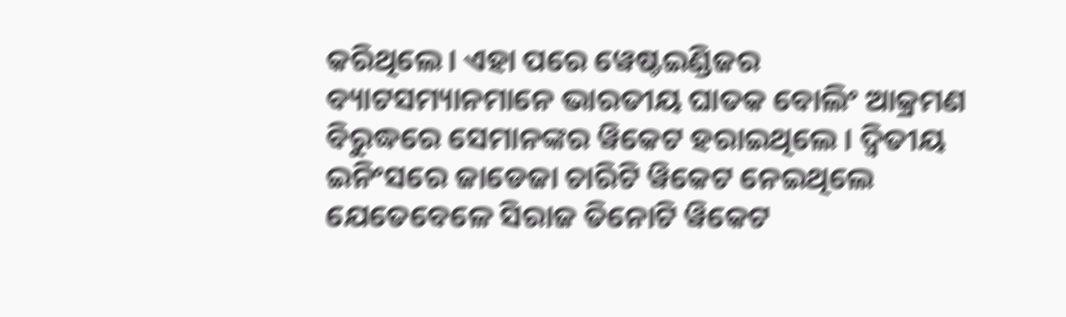କରିଥିଲେ । ଏହା ପରେ ୱେଷ୍ଟଇଣ୍ଡିଜର ବ୍ୟାଟସମ୍ୟାନମାନେ ଭାରତୀୟ ଘାତକ ବୋଲିଂ ଆକ୍ରମଣ ବିରୁଦ୍ଧରେ ସେମାନଙ୍କର ୱିକେଟ ହରାଇଥିଲେ । ଦ୍ୱିତୀୟ ଇନିଂସରେ ଜାଡେଜା ଚାରିଟି ୱିକେଟ ନେଇଥିଲେ ଯେତେବେଳେ ସିରାଜ ତିନୋଟି ୱିକେଟ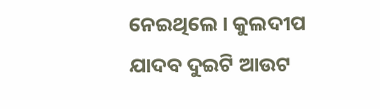ନେଇଥିଲେ । କୁଲଦୀପ ଯାଦବ ଦୁଇଟି ଆଉଟ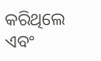କରିଥିଲେ ଏବଂ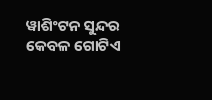ୱାଶିଂଟନ ସୁନ୍ଦର କେବଳ ଗୋଟିଏ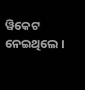ୱିକେଟ ନେଇଥିଲେ ।